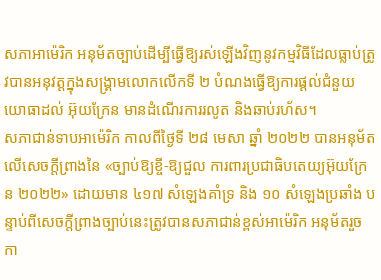សភាអាម៉េរិក អនុម័តច្បាប់ដើម្បីធ្វើឱ្យរស់ឡើងវិញនូវកម្មវិធីដែលធ្លាប់ត្រូវបានអនុវត្តក្នុងសង្គ្រាមលោកលើកទី ២ បំណងធ្វើឱ្យការផ្ដល់ជំនួយយោធាដល់ អ៊ុយក្រែន មានដំណើរការរលូត និងឆាប់រហ័ស។
សភាជាន់ទាបអាម៉េរិក កាលពីថ្ងៃទី ២៨ មេសា ឆ្នាំ ២០២២ បានអនុម័តលើសេចក្ដីព្រាងនៃ «ច្បាប់ឱ្យខ្ចី-ឱ្យជួល ការពារប្រជាធិបតេយ្យអ៊ុយក្រែន ២០២២» ដោយមាន ៤១៧ សំឡេងគាំទ្រ និង ១០ សំឡេងប្រឆាំង បន្ទាប់ពីសេចក្ដីព្រាងច្បាប់នេះត្រូវបានសភាជាន់ខ្ពស់អាម៉េរិក អនុម័តរួចកា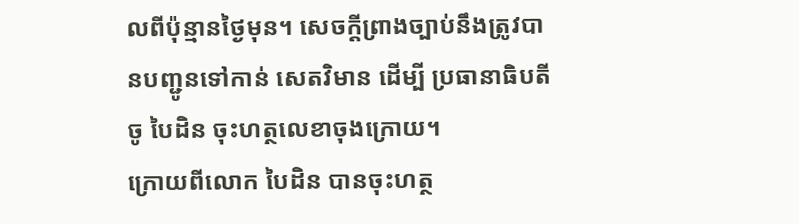លពីប៉ុន្មានថ្ងៃមុន។ សេចក្ដីព្រាងច្បាប់នឹងត្រូវបានបញ្ជូនទៅកាន់ សេតវិមាន ដើម្បី ប្រធានាធិបតី ចូ បៃដិន ចុះហត្ថលេខាចុងក្រោយ។
ក្រោយពីលោក បៃដិន បានចុះហត្ថ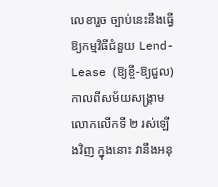លេខារួច ច្បាប់នេះនឹងធ្វើឱ្យកម្មវិធីជំនួយ Lend-Lease (ឱ្យខ្ចី-ឱ្យជួល) កាលពីសម័យសង្គ្រាមលោកលើកទី ២ រស់ឡើងវិញ ក្នុងនោះ វានឹងអនុ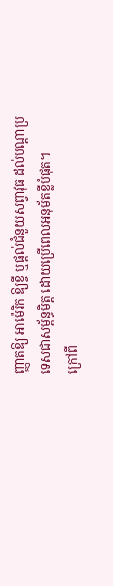ញ្ញាតឱ្យ អាម៉េរិក ឱ្យខ្ចី ឬផ្ដល់ជំនួយសព្វាវុធ ដល់បណ្ដាប្រទេសជាសម្ព័ន្ធមិត្ត ដោយប្រើពេលអនុម័តខ្លីបំផុត។
ក្រៅពី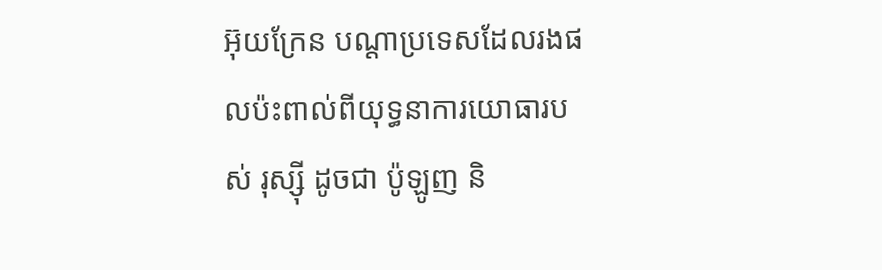អ៊ុយក្រែន បណ្ដាប្រទេសដែលរងផលប៉ះពាល់ពីយុទ្ធនាការយោធារបស់ រុស្ស៊ី ដូចជា ប៉ូឡូញ និ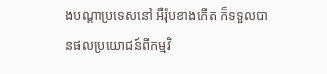ងបណ្ដាប្រទេសនៅ អឺរ៉ុបខាងកើត ក៏ទទួលបានផលប្រយោជន៍ពីកម្មវិ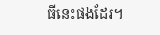ធីនេះផងដែរ។